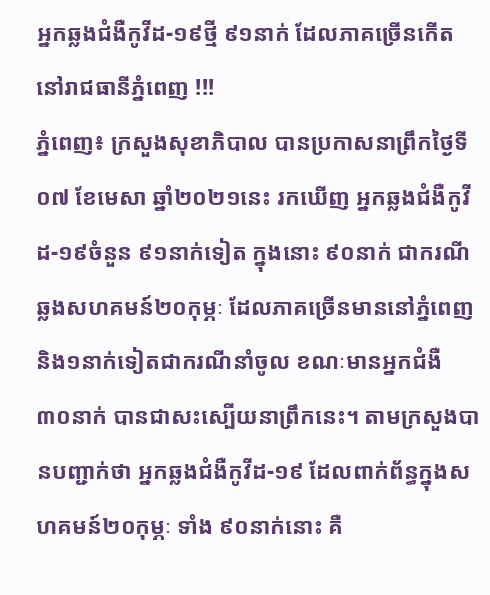អ្នកឆ្លងជំងឺកូវីដ-១៩ថ្មី ៩១នាក់ ដែលភាគច្រើនកើតនៅរាជធានីភ្នំពេញ !!!
ភ្នំពេញ៖ ក្រសួងសុខាភិបាល បានប្រកាសនាព្រឹកថ្ងៃទី០៧ ខែមេសា ឆ្នាំ២០២១នេះ រកឃើញ អ្នកឆ្លងជំងឺកូវីដ-១៩ចំនួន ៩១នាក់ទៀត ក្នុងនោះ ៩០នាក់ ជាករណីឆ្លងសហគមន៍២០កុម្ភៈ ដែលភាគច្រើនមាននៅភ្នំពេញ និង១នាក់ទៀតជាករណីនាំចូល ខណៈមានអ្នកជំងឺ ៣០នាក់ បានជាសះស្បើយនាព្រឹកនេះ។ តាមក្រសួងបានបញ្ជាក់ថា អ្នកឆ្លងជំងឺកូវីដ-១៩ ដែលពាក់ព័ន្ធក្នុងសហគមន៍២០កុម្ភៈ ទាំង ៩០នាក់នោះ គឺ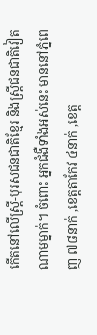កើតនៅលើស្ត្រី-បុរសជនជាតិខ្មែរ និងស្រ្តីជនជាតិវៀតណាមម្នាក់។ ចំពោះ អ្នកជំងឺទាំងអស់នេះ មាននៅភ្នំពេញ ៧៨នាក់ ,ខេត្តតាកែវ ៤នាក់ ,ខេត្ត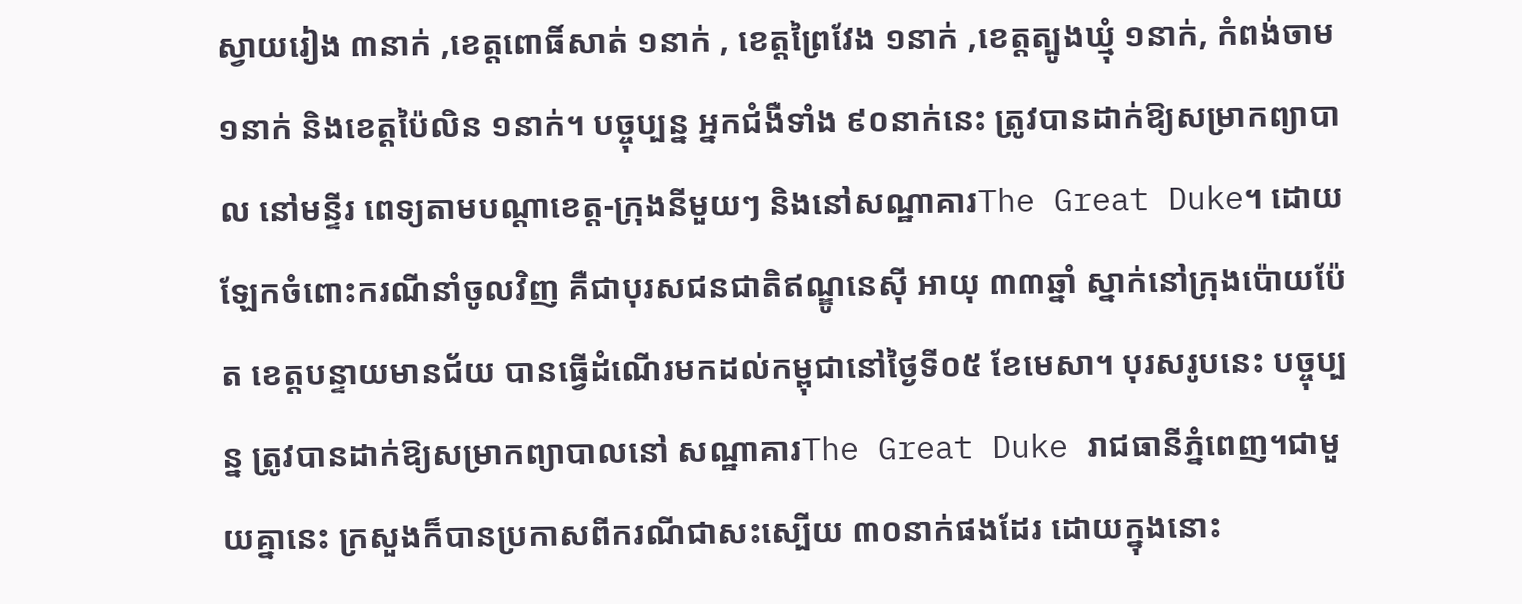ស្វាយរៀង ៣នាក់ ,ខេត្តពោធិ៍សាត់ ១នាក់ , ខេត្តព្រៃវែង ១នាក់ ,ខេត្តត្បូងឃ្មុំ ១នាក់, កំពង់ចាម ១នាក់ និងខេត្តប៉ៃលិន ១នាក់។ បច្ចុប្បន្ន អ្នកជំងឺទាំង ៩០នាក់នេះ ត្រូវបានដាក់ឱ្យសម្រាកព្យាបាល នៅមន្ទីរ ពេទ្យតាមបណ្ដាខេត្ត-ក្រុងនីមួយៗ និងនៅសណ្ឋាគារThe Great Duke។ ដោយឡែកចំពោះករណីនាំចូលវិញ គឺជាបុរសជនជាតិឥណ្ឌូនេស៊ី អាយុ ៣៣ឆ្នាំ ស្នាក់នៅក្រុងប៉ោយប៉ែត ខេត្តបន្ទាយមានជ័យ បានធ្វើដំណើរមកដល់កម្ពុជានៅថ្ងៃទី០៥ ខែមេសា។ បុរសរូបនេះ បច្ចុប្បន្ន ត្រូវបានដាក់ឱ្យសម្រាកព្យាបាលនៅ សណ្ឋាគារThe Great Duke រាជធានីភ្នំពេញ។ជាមួយគ្នានេះ ក្រសួងក៏បានប្រកាសពីករណីជាសះស្បើយ ៣០នាក់ផងដែរ ដោយក្នុងនោះ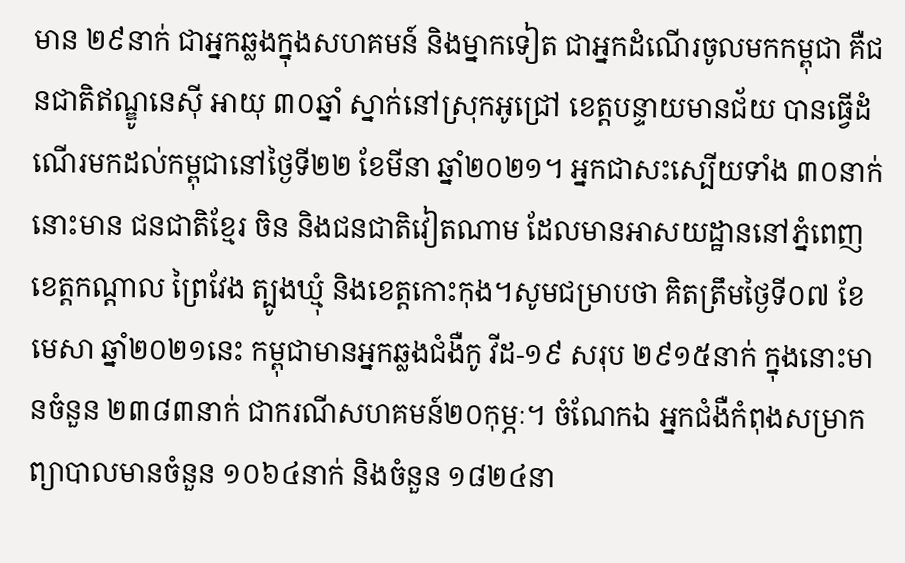មាន ២៩នាក់ ជាអ្នកឆ្លងក្នុងសហគមន៍ និងម្នាកទៀត ជាអ្នកដំណើរចូលមកកម្ពុជា គឺជនជាតិឥណ្ឌូនេស៊ី អាយុ ៣០ឆ្នាំ ស្នាក់នៅស្រុកអូជ្រៅ ខេត្តបន្ទាយមានជ័យ បានធ្វើដំណើរមកដល់កម្ពុជានៅថ្ងៃទី២២ ខែមីនា ឆ្នាំ២០២១។ អ្នកជាសះស្បើយទាំង ៣០នាក់ នោះមាន ជនជាតិខ្មែរ ចិន និងជនជាតិវៀតណាម ដែលមានអាសយដ្ឋាននៅភ្នំពេញ ខេត្តកណ្ដាល ព្រៃវែង ត្បូងឃ្មុំ និងខេត្តកោះកុង។សូមជម្រាបថា គិតត្រឹមថ្ងៃទី០៧ ខែមេសា ឆ្នាំ២០២១នេះ កម្ពុជាមានអ្នកឆ្លងជំងឺកូ វីដ-១៩ សរុប ២៩១៥នាក់ ក្នុងនោះមានចំនួន ២៣៨៣នាក់ ជាករណីសហគមន៍២០កុម្ភៈ។ ចំណែកឯ អ្នកជំងឺកំពុងសម្រាកព្យាបាលមានចំនួន ១០៦៤នាក់ និងចំនួន ១៨២៤នា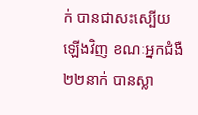ក់ បានជាសះស្បើយឡើងវិញ ខណៈអ្នកជំងឺ ២២នាក់ បានស្លា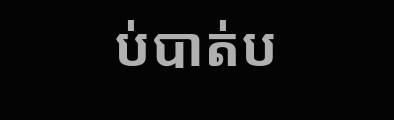ប់បាត់ប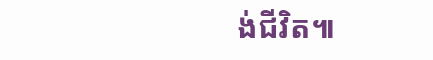ង់ជីវិត៕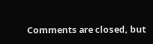Comments are closed, but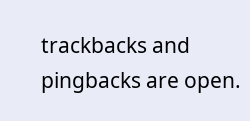trackbacks and pingbacks are open.